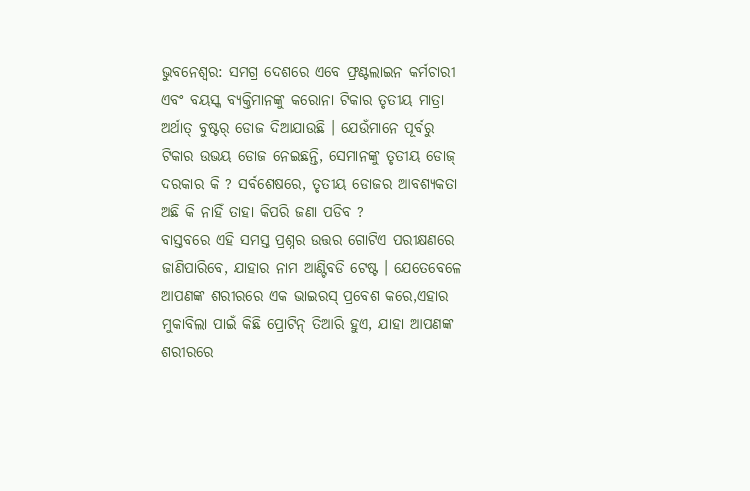ଭୁବନେଶ୍ୱର: ସମଗ୍ର ଦେଶରେ ଏବେ ଫ୍ରଣ୍ଟଲାଇନ କର୍ମଚାରୀ ଏବଂ ବୟସ୍କ ବ୍ୟକ୍ତିମାନଙ୍କୁ କରୋନା ଟିକାର ତୃତୀୟ ମାତ୍ରା ଅର୍ଥାତ୍ ବୁଷ୍ଟର୍ ଡୋଜ ଦିଆଯାଉଛି । ଯେଉଁମାନେ ପୂର୍ବରୁ ଟିକାର ଉଭୟ ଡୋଜ ନେଇଛନ୍ତି, ସେମାନଙ୍କୁ ତୃତୀୟ ଡୋଜ୍ ଦରକାର କି ? ସର୍ବଶେଷରେ, ତୃତୀୟ ଡୋଜର ଆବଶ୍ୟକତା ଅଛି କି ନାହିଁ ତାହା କିପରି ଜଣା ପଡିବ ?
ବାସ୍ତବରେ ଏହି ସମସ୍ତ ପ୍ରଶ୍ନର ଉତ୍ତର ଗୋଟିଏ ପରୀକ୍ଷଣରେ ଜାଣିପାରିବେ, ଯାହାର ନାମ ଆଣ୍ଟିବଡି ଟେଷ୍ଟ । ଯେତେବେଳେ ଆପଣଙ୍କ ଶରୀରରେ ଏକ ଭାଇରସ୍ ପ୍ରବେଶ କରେ,ଏହାର ମୁକାବିଲା ପାଇଁ କିଛି ପ୍ରୋଟିନ୍ ତିଆରି ହୁଏ, ଯାହା ଆପଣଙ୍କ ଶରୀରରେ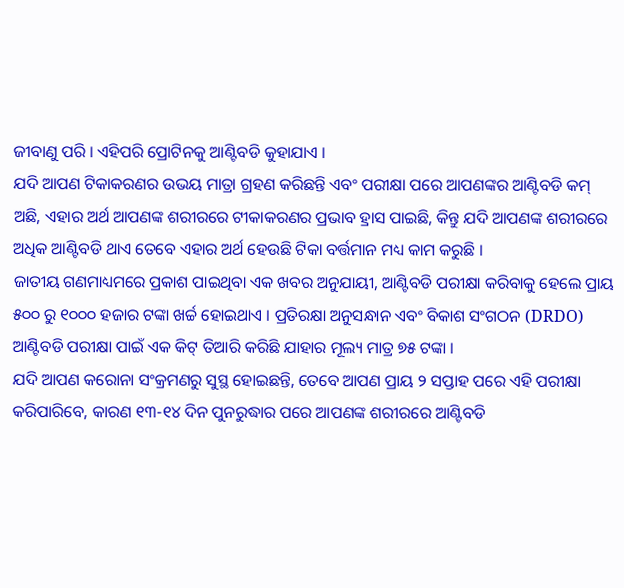ଜୀବାଣୁ ପରି । ଏହିପରି ପ୍ରୋଟିନକୁ ଆଣ୍ଟିବଡି କୁହାଯାଏ ।
ଯଦି ଆପଣ ଟିକାକରଣର ଉଭୟ ମାତ୍ରା ଗ୍ରହଣ କରିଛନ୍ତି ଏବଂ ପରୀକ୍ଷା ପରେ ଆପଣଙ୍କର ଆଣ୍ଟିବଡି କମ୍ ଅଛି, ଏହାର ଅର୍ଥ ଆପଣଙ୍କ ଶରୀରରେ ଟୀକାକରଣର ପ୍ରଭାବ ହ୍ରାସ ପାଇଛି, କିନ୍ତୁ ଯଦି ଆପଣଙ୍କ ଶରୀରରେ ଅଧିକ ଆଣ୍ଟିବଡି ଥାଏ ତେବେ ଏହାର ଅର୍ଥ ହେଉଛି ଟିକା ବର୍ତ୍ତମାନ ମଧ୍ୟ କାମ କରୁଛି ।
ଜାତୀୟ ଗଣମାଧ୍ୟମରେ ପ୍ରକାଶ ପାଇଥିବା ଏକ ଖବର ଅନୁଯାୟୀ, ଆଣ୍ଟିବଡି ପରୀକ୍ଷା କରିବାକୁ ହେଲେ ପ୍ରାୟ ୫୦୦ ରୁ ୧୦୦୦ ହଜାର ଟଙ୍କା ଖର୍ଚ୍ଚ ହୋଇଥାଏ । ପ୍ରତିରକ୍ଷା ଅନୁସନ୍ଧାନ ଏବଂ ବିକାଶ ସଂଗଠନ (DRDO) ଆଣ୍ଟିବଡି ପରୀକ୍ଷା ପାଇଁ ଏକ କିଟ୍ ତିଆରି କରିଛି ଯାହାର ମୂଲ୍ୟ ମାତ୍ର ୭୫ ଟଙ୍କା ।
ଯଦି ଆପଣ କରୋନା ସଂକ୍ରମଣରୁ ସୁସ୍ଥ ହୋଇଛନ୍ତି, ତେବେ ଆପଣ ପ୍ରାୟ ୨ ସପ୍ତାହ ପରେ ଏହି ପରୀକ୍ଷା କରିପାରିବେ, କାରଣ ୧୩-୧୪ ଦିନ ପୁନରୁଦ୍ଧାର ପରେ ଆପଣଙ୍କ ଶରୀରରେ ଆଣ୍ଟିବଡି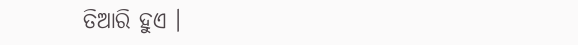ତିଆରି ହୁଏ ।